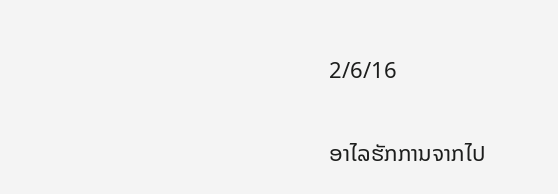2/6/16

ອາໄລຮັກການຈາກໄປ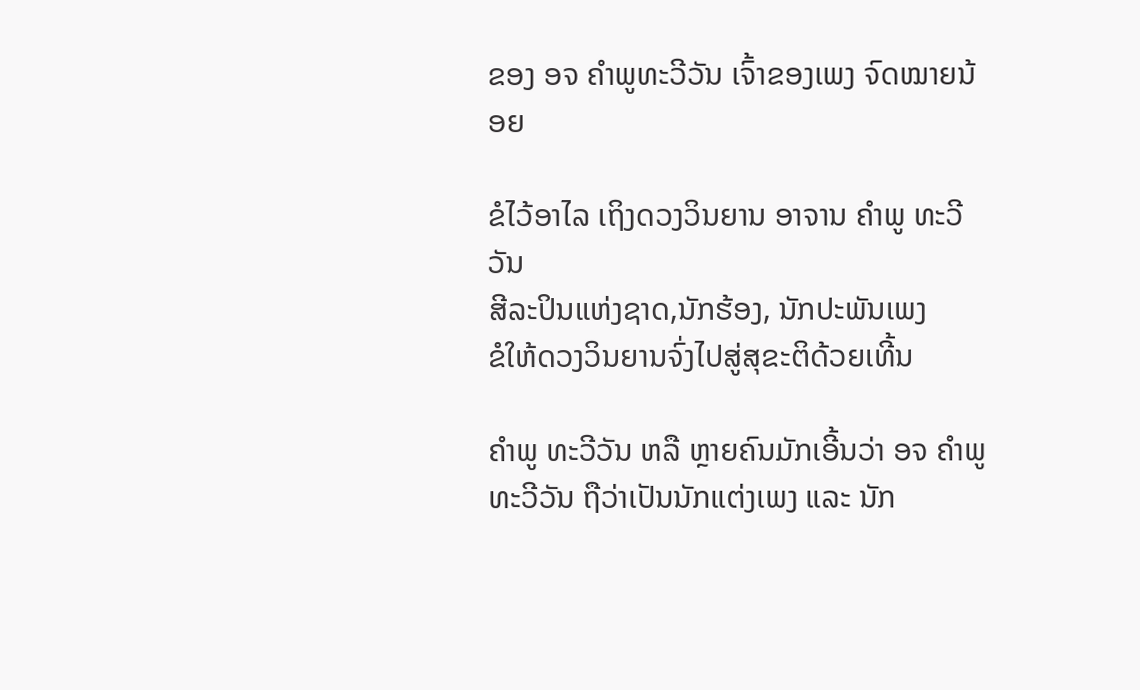ຂອງ ອຈ ຄຳພູທະວີວັນ ເຈົ້າຂອງເພງ ຈົດໝາຍນ້ອຍ

ຂໍໄວ້ອາໄລ ເຖິງດວງວິນຍານ ອາຈານ ຄຳພູ ທະວີວັນ
ສີລະປິນແຫ່ງຊາດ,ນັກຮ້ອງ, ນັກປະພັນເພງ
ຂໍໃຫ້ດວງວິນຍານຈົ່ງໄປສູ່ສຸຂະຕິດ້ວຍເທີ້ນ

ຄຳພູ ທະວີວັນ ຫລື ຫຼາຍຄົນມັກເອີ້ນວ່າ ອຈ ຄຳພູ ທະວີວັນ ຖືວ່າເປັນນັກແຕ່ງເພງ ແລະ ນັກ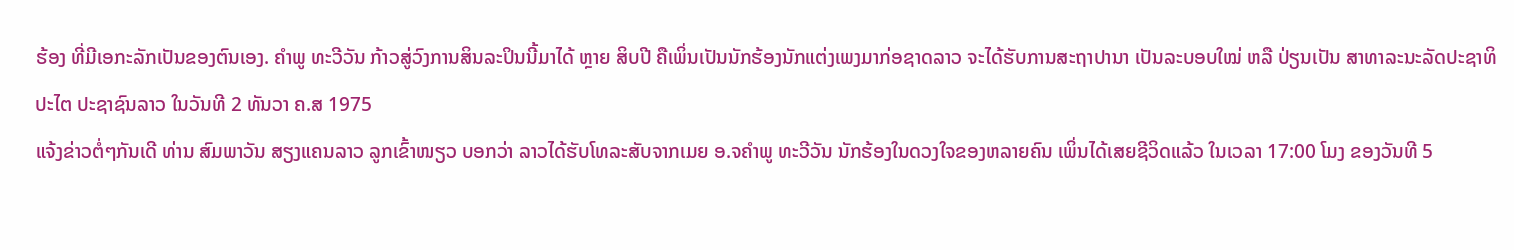ຮ້ອງ ທີ່ມີເອກະລັກເປັນຂອງຕົນເອງ. ຄຳພູ ທະວີວັນ ກ້າວສູ່ວົງການສິນລະປິນນີ້ມາໄດ້ ຫຼາຍ ສິບປີ ຄືເພິ່ນເປັນນັກຮ້ອງນັກແຕ່ງເພງມາກ່ອຊາດລາວ ຈະໄດ້ຮັບການສະຖາປານາ ເປັນລະບອບໃໝ່ ຫລື ປ່ຽນເປັນ ສາທາລະນະລັດປະຊາທິປະໄຕ ປະຊາຊົນລາວ ໃນວັນທີ 2 ທັນວາ ຄ.ສ 1975
ແຈ້ງຂ່າວຕໍ່ໆກັນເດີ ທ່ານ ສົມພາວັນ ສຽງແຄນລາວ ລູກເຂົ້າໜຽວ ບອກວ່າ ລາວໄດ້ຮັບໂທລະສັບຈາກເມຍ ອ.ຈຄຳພູ ທະວີວັນ ນັກຮ້ອງໃນດວງໃຈຂອງຫລາຍຄົນ ເພິ່ນໄດ້ເສຍຊີວິດແລ້ວ ໃນເວລາ 17:00 ໂມງ ຂອງວັນທີ 5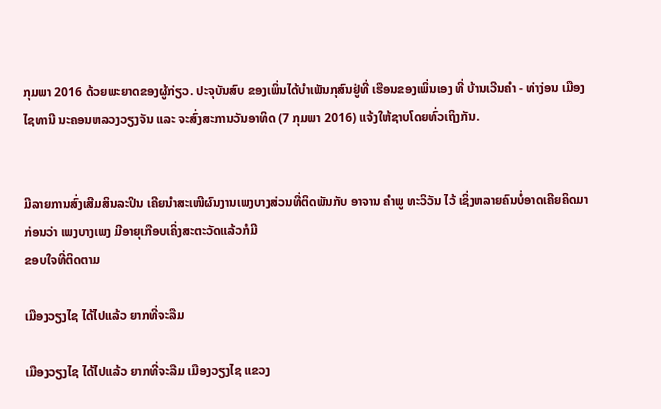ກຸມພາ 2016 ດ້ວຍພະຍາດຂອງຜູ້ກ່ຽວ. ປະຈຸບັນສົບ ຂອງເພິ່ນໄດ້ບຳເພັນກຸສົນຢູ່ທີ່ ເຮືອນຂອງເພິ່ນເອງ ທີ່ ບ້ານເວີນຄຳ - ທ່າງ່ອນ ເມືອງໄຊທານີ ນະຄອນຫລວງວຽງຈັນ ແລະ ຈະສົ່ງສະການວັນອາທິດ (7 ກຸມພາ 2016) ແຈ້ງໃຫ້ຊາບໂດຍທົ່ວເຖິງກັນ.


ມີລາຍການສົ່ງເສີມສິນລະປິນ ເຄີຍນຳສະເໜີຜົນງານເພງບາງສ່ວນທີ່ຕິດພັນກັບ ອາຈານ ຄຳພູ ທະວິວັນ ໄວ້ ເຊິ່ງຫລາຍຄົນບໍ່ອາດເຄີຍຄິດມາກ່ອນວ່າ ເພງບາງເພງ ມີອາຍຸເກືອບເຄິ່ງສະຕະວັດແລ້ວກໍມີ
ຂອບໃຈທີ່ຕິດຕາມ

ເມືອງວຽງໄຊ ໄດ້ໄປແລ້ວ ຍາກທີ່ຈະລືມ

ເມືອງວຽງໄຊ ໄດ້ໄປແລ້ວ ຍາກທີ່ຈະລືມ ເມືອງວຽງໄຊ ແຂວງ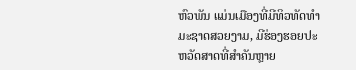ຫົວພັນ ແມ່ນເມືອງທີ່ມີທິວທັດທຳມະຊາດສວຍງາມ, ມີຮ່ອງຮອຍປະຫວັດສາດທີ່ສຳຄັນຫຼາຍ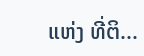ແຫ່ງ ທີ່ຕິ...